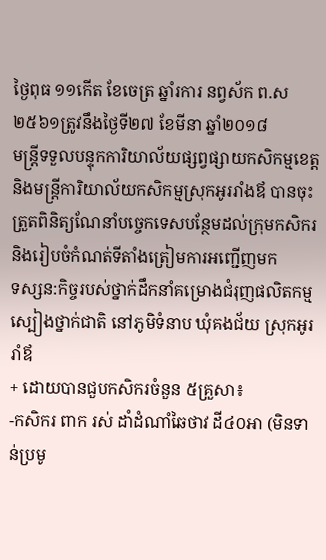ថ្ងៃពុធ ១១កើត ខែចេត្រ ឆ្នាំរការ នព្វស័ក ព.ស២៥៦១ត្រូវនឹងថ្ងៃទី២៧ ខែមីនា ឆ្នាំ២០១៨
មន្ត្រីទទួលបន្ទុកការិយាល័យផ្សព្វផ្សាយកសិកម្មខេត្ត និងមន្ត្រីការិយាល័យកសិកម្មស្រុកអូររាំងឪ បានចុះត្រួតពិនិត្យណែនាំបច្ចេកទេសបន្ថែមដល់ក្រុមកសិករ និងរៀបចំកំណត់ទីតាំងត្រៀមការអញ្ជើញមក
ទស្សន:កិច្ចរបស់ថ្នាក់ដឹកនាំគម្រោងជំរុញផលិតកម្មស្បៀងថ្នាក់ជាតិ នៅភូមិទំនាប ឃុំគងជ័យ ស្រុកអូររាំឪ
+ ដោយបានជួបកសិករចំនួន ៥គ្រួសា៖
-កសិករ ពាក រស់ ដាំដំណាំឆៃថាវ ដី៤០អា (មិនទាន់ប្រមូ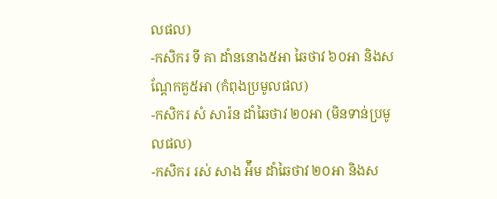លផល)
-កសិករ ទី គា ដាំននោង៥អា ឆៃថាវ ៦០អា និងសណ្តែកគួ៥អា (កំពុងប្រមូលផល)
-កសិករ សំ សារ៉ន ដាំឆៃថាវ ២០អា (មិនទាន់ប្រមូលផល)
-កសិករ រស់ សាង អ៉ឹម ដាំឆៃថាវ ២០អា និងស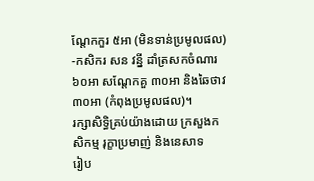ណ្តែកកួរ ៥អា (មិនទាន់ប្រមូលផល)
-កសិករ សន វន្នី ដាំត្រសកចំណារ ៦០អា សណ្តែកគួ ៣០អា និងឆៃថាវ ៣០អា (កំពុងប្រមូលផល)។
រក្សាសិទិ្ធគ្រប់យ៉ាងដោយ ក្រសួងកសិកម្ម រុក្ខាប្រមាញ់ និងនេសាទ
រៀប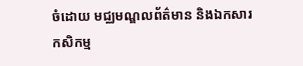ចំដោយ មជ្ឈមណ្ឌលព័ត៌មាន និងឯកសារកសិកម្ម